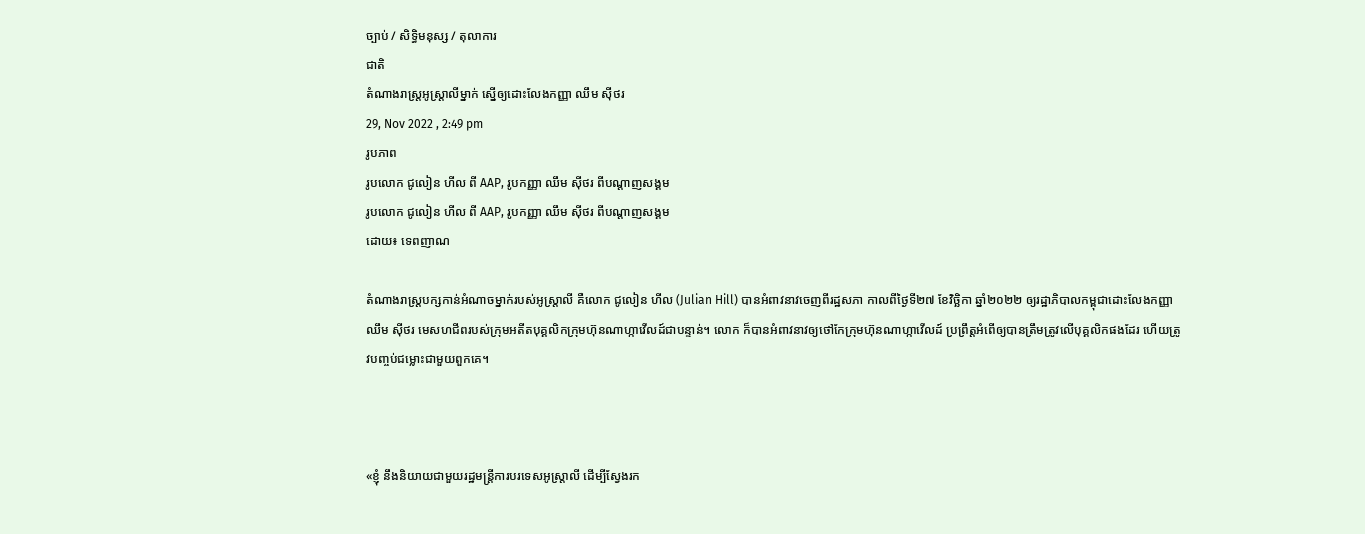ច្បាប់ / សិទិ្ធមនុស្ស / តុលាការ
ជាតិ
តំណាងរាស្រ្តអូស្ត្រាលីម្នាក់ ស្នើឲ្យដោះលែងកញ្ញា ឈឹម ស៊ីថរ
29, Nov 2022 , 2:49 pm
រូបភាព
រូបលោក ជូលៀន ហីល ពី AAP, រូបកញ្ញា ឈឹម ស៊ីថរ ពីបណ្តាញសង្គម
រូបលោក ជូលៀន ហីល ពី AAP, រូបកញ្ញា ឈឹម ស៊ីថរ ពីបណ្តាញសង្គម
ដោយ៖ ទេពញាណ

តំណាងរាស្រ្តបក្សកាន់អំណាចម្នាក់របស់អូស្រ្តាលី គឺលោក ជូលៀន ហីល (Julian Hill) បានអំពាវនាវចេញពីរដ្ឋសភា កាលពីថ្ងៃទី២៧ ខែវិច្ឆិកា ឆ្នាំ២០២២ ឲ្យរដ្ឋាភិបាលកម្ពុជាដោះលែងកញ្ញា ឈឹម ស៊ីថរ មេសហជីពរបស់ក្រុមអតីតបុគ្គលិកក្រុមហ៊ុនណាហ្កាវើលដ៍ជាបន្ទាន់។ លោក ក៏បានអំពាវនាវឲ្យថៅកែក្រុមហ៊ុនណាហ្កាវើលដ៍ ប្រព្រឹត្តអំពើឲ្យបានត្រឹមត្រូវលើបុគ្គលិកផងដែរ ហើយត្រូវបញ្ចប់ជម្លោះជាមួយពួកគេ។



«ខ្ញុំ នឹងនិយាយជាមួយរដ្ឋមន្រ្តីការបរទេសអូស្រ្តាលី ដើម្បីស្វែងរក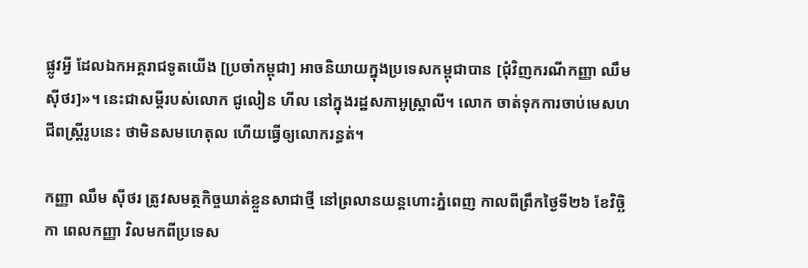ផ្លូវអ្វី ដែលឯកអគ្គរាជទូតយើង [ប្រចាំកម្ពុជា] អាចនិយាយក្នុងប្រទេសកម្ពុជាបាន [ជុំវិញករណីកញ្ញា ឈឹម ស៊ីថរ]»។ នេះជាសម្តីរបស់លោក ជូលៀន ហីល នៅក្នុងរដ្ឋសភាអូស្ត្រាលី។ លោក ចាត់ទុកការចាប់មេសហជីពស្រ្តីរូបនេះ ថាមិនសមហេតុល ហើយធ្វើឲ្យលោករន្ធត់។

កញ្ញា ឈឹម ស៊ីថរ ត្រូវសមត្ថកិច្ចឃាត់ខ្លួនសាជាថ្មី នៅព្រលានយន្តហោះភ្នំពេញ កាលពីព្រឹកថ្ងៃទី២៦ ខែវិច្ឆិកា ពេលកញ្ញា វិលមកពីប្រទេស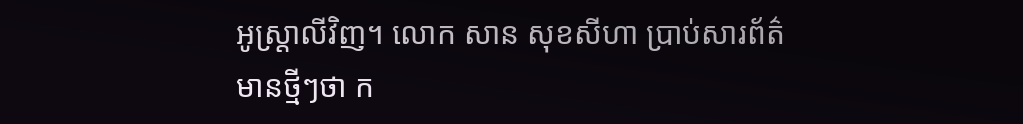អូស្ត្រាលីវិញ។ លោក សាន សុខសីហា ប្រាប់សារព័ត៌មានថ្មីៗថា ក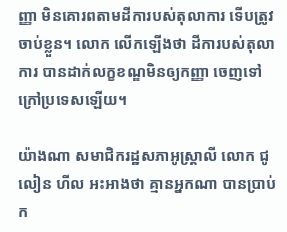ញ្ញា មិនគោរពតាមដីការបស់តុលាការ ទើបត្រូវចាប់ខ្លួន។ លោក លើកឡើងថា ដីការបស់តុលាការ បានដាក់លក្ខខណ្ឌមិនឲ្យកញ្ញា ចេញទៅក្រៅប្រទេសឡើយ។

យ៉ាងណា សមាជិករដ្ឋសភាអូស្ត្រាលី លោក ជូលៀន ហីល អះអាងថា គ្មានអ្នកណា បានប្រាប់ក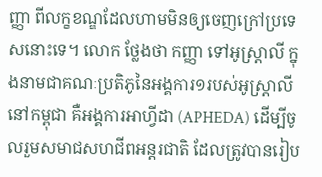ញ្ញា ពីលក្ខខណ្ឌដែលហាមមិនឲ្យចេញក្រៅប្រទេសនោះទេ។ លោក ថ្លែងថា កញ្ញា ទៅអូស្រ្តាលី ក្នុងនាមជាគណៈប្រតិភូនៃអង្គការ១របស់អូស្រ្តាលីនៅកម្ពុជា គឺអង្គការអាហ្វីដា (APHEDA) ដើម្បីចូលរួមសមាជសហជីពអន្តរជាតិ ដែលត្រូវបានរៀប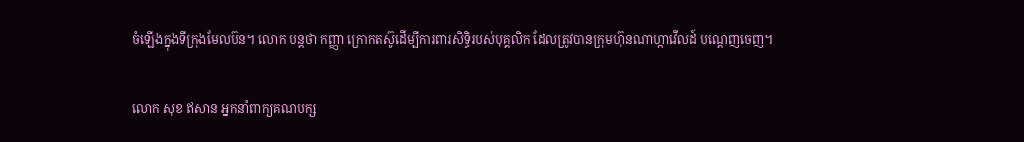ចំឡើងក្នុងទីក្រុងមែលប៊ន។ លោក បន្តថា កញ្ញា ក្រោកតស៊ូដើម្បីការពារសិទ្ធិរបស់បុគ្គលិក ដែលត្រូវបានក្រុមហ៊ុនណាហ្កាវើលដ៍ បណ្តេញចេញ។

លោក សុខ ឥសាន អ្នកនាំពាក្យគណបក្ស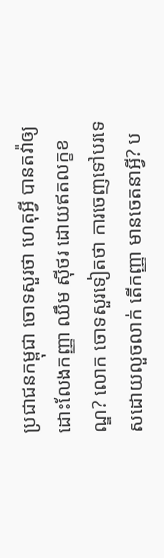ប្រជាជនកម្ពុជា ចោទសួរថា ហេតុអ្វី បានតវ៉ាឲ្យដោះលែងកញ្ញា ឈឹម ស៊ីថរ ដោយឥតលក្ខខណ្ឌ? លោក ចោទសួរទៀតថា ការចេញទៅបរទេសដោយលួចលាក់ តើកញ្ញា មានចេតនាអ្វី? ប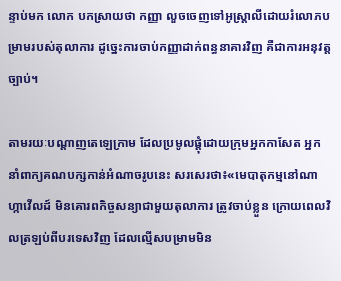ន្ទាប់មក លោក បកស្រាយថា កញ្ញា លួចចេញទៅអូស្ត្រាលីដោយរំលោភបម្រាមរបស់តុលាការ ដូច្នេះការចាប់កញ្ញាដាក់ពន្ធនាគារវិញ គឺជាការអនុវត្តច្បាប់។

តាមរយៈបណ្តាញតេឡេក្រាម ដែលប្រមូលផ្តុំដោយក្រុមអ្នកកាសែត អ្នកនាំពាក្យគណបក្សកាន់អំណាចរូបនេះ សរសេរថា៖«មេបាតុកម្មនៅណាហ្កាវើលដ៍ មិនគោរពកិច្ចសន្យាជាមួយតុលាការ ត្រូវចាប់ខ្លួន ក្រោយពេលវិលត្រឡប់ពីបរទេសវិញ ដែលល្មើសបម្រាមមិន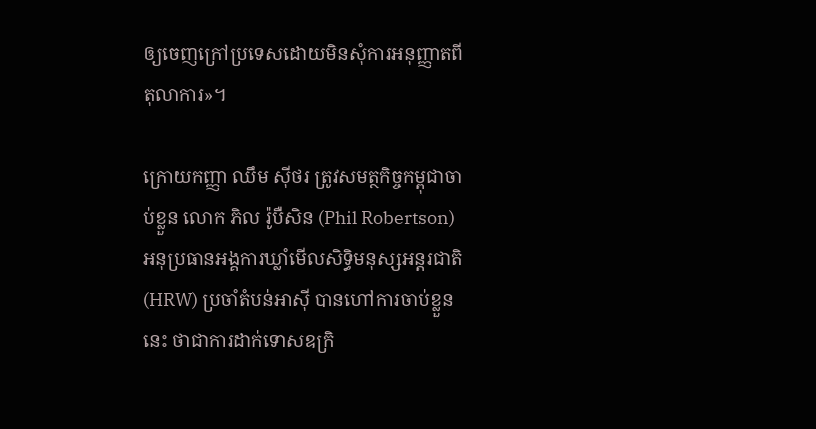ឲ្យចេញក្រៅប្រទេសដោយមិនសុំការអនុញ្ញាតពីតុលាការ»។

ក្រោយកញ្ញា ឈឹម ស៊ីថរ ត្រូវសមត្ថកិច្ចកម្ពុជាចាប់ខ្លួន លោក ភិល រ៉ូបឺសិន (Phil Robertson) អនុប្រធានអង្គការឃ្លាំមើលសិទ្ធិមនុស្សអន្តរជាតិ (HRW) ប្រចាំតំបន់អាស៊ី បានហៅការចាប់ខ្លួននេះ ថាជាការដាក់ទោសឧក្រិ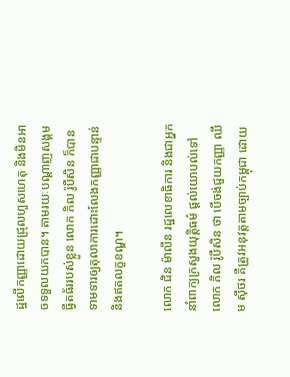ដ្ឋលើកញ្ញាដោយជ្រុលហួសហេតុ និងមិនអាចទទួលយកបាន។ តាមរយៈបណ្តាញសង្គមធ្វីតធ័ររបស់ខ្លួន លោក ភិល រ៉ូបឺសិន ក៏បានទាមទារឲ្យតុលាការដោះលែងកញ្ញាជាបន្ទាន់ និងឥតលក្ខខណ្ឌ។

លោក ជិន ម៉ាលីន រដ្ឋលេខាធិការ និងជាអ្នកនាំពាក្យក្រសួងយុត្តិធម៌ ផ្តល់យោបល់ទៅលោក ភិល រ៉ូបឺសិន ថា បើចង់ជួយកញ្ញា ឈឹម ស៊ីថរ គឺត្រូវអនុវត្តតាមច្បាប់កម្ពុជា ដោយ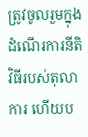ត្រូវចូលរួមក្នុងដំណើរការនីតិវិធីរបស់តុលាការ ហើយប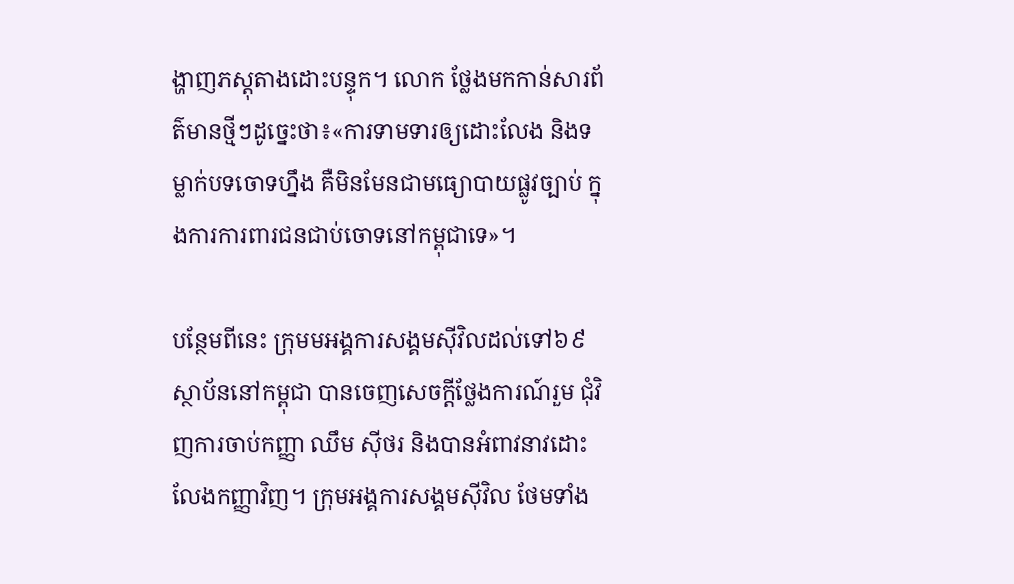ង្ហាញភស្តុតាងដោះបន្ទុក។ លោក ថ្លែងមកកាន់សារព័ត៌មានថ្មីៗដូច្នេះថា៖«ការទាមទារឲ្យដោះលែង និងទម្លាក់បទចោទហ្នឹង គឺមិនមែនជាមធ្យោបាយផ្លូវច្បាប់ ក្នុងការការពារជនជាប់ចោទនៅកម្ពុជាទេ»។

បន្ថែមពីនេះ ក្រុមមអង្គការសង្គមស៊ីវិលដល់ទៅ៦៩ស្ថាប័ននៅកម្ពុជា បានចេញសេចក្តីថ្លែងការណ៍រួម ជុំវិញការចាប់កញ្ញា ឈឹម ស៊ីថរ និងបានអំពាវនាវដោះលែងកញ្ញាវិញ។ ក្រុមអង្គការសង្គមស៊ីវិល ថែមទាំង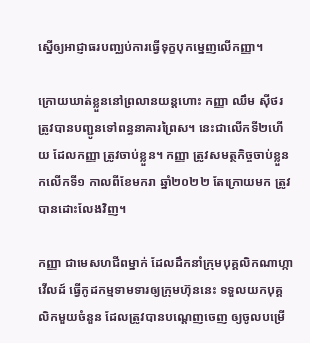ស្នើឲ្យអាជ្ញាធរបញ្ឈប់ការធ្វើទុក្ខបុកម្នេញលើកញ្ញា។

ក្រោយឃាត់ខ្លួននៅព្រលានយន្តហោះ កញ្ញា ឈឹម ស៊ីថរ ត្រូវបានបញ្ជូនទៅពន្ធនាគារព្រៃស។ នេះជាលើកទី២ហើយ ដែលកញ្ញា ត្រូវចាប់ខ្លួន។ កញ្ញា ត្រូវសមត្ថកិច្ចចាប់ខ្លួនកលើកទី១ កាលពីខែមករា ឆ្នាំ២០២២ តែក្រោយមក ត្រូវបានដោះលែងវិញ។

កញ្ញា ជាមេសហជីពម្នាក់ ដែលដឹកនាំក្រុមបុគ្គលិកណាហ្កាវើលដ៍ ធ្វើកូដកម្មទាមទារឲ្យក្រុមហ៊ុននេះ ទទួលយកបុគ្គលិកមួយចំនួន ដែលត្រូវបានបណ្តេញចេញ ឲ្យចូលបម្រើ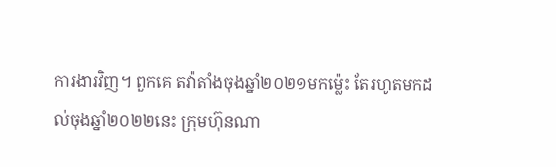ការងារវិញ។ ពួកគេ តវ៉ាតាំងចុងឆ្នាំ២០២១មកម្ល៉េះ តែរហូតមកដល់ចុងឆ្នាំ២០២២នេះ ក្រុមហ៊ុនណា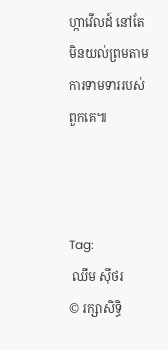ហ្កាវើលដ៍ នៅតែមិនយល់ព្រមតាមការទាមទាររបស់ពួកគេ៕



Tag:
 ឈឹម ស៊ីថរ
© រក្សាសិទ្ធិ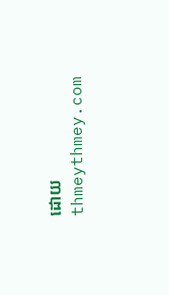ដោយ thmeythmey.com